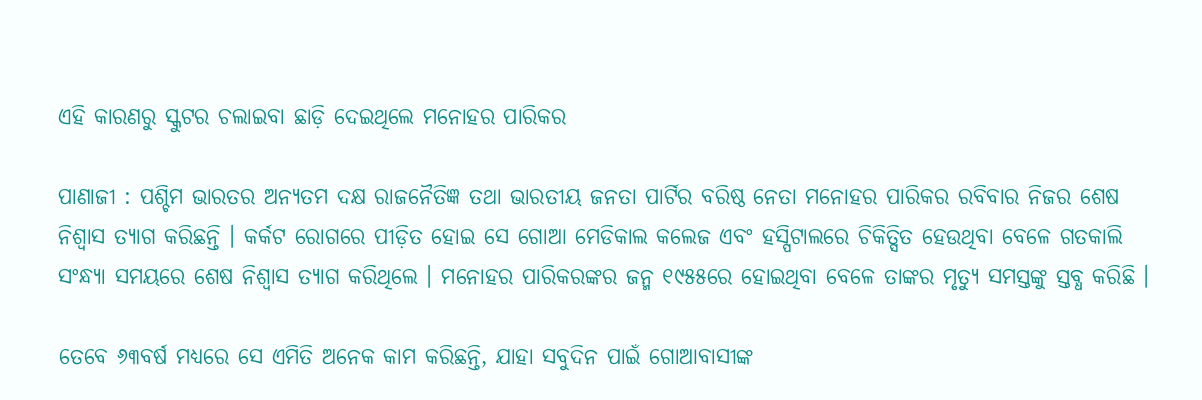ଏହି କାରଣରୁ ସ୍କୁଟର ଚଲାଇବା ଛାଡ଼ି ଦେଇଥିଲେ ମନୋହର ପାରିକର

ପାଣାଜୀ : ପଶ୍ଚିମ ଭାରତର ଅନ୍ୟତମ ଦକ୍ଷ ରାଜନୈତିଜ୍ଞ ତଥା ଭାରତୀୟ ଜନତା ପାର୍ଟିର ବରିଷ୍ଠ ନେତା ମନୋହର ପାରିକର ରବିବାର ନିଜର ଶେଷ ନିଶ୍ୱାସ ତ୍ୟାଗ କରିଛନ୍ତି । କର୍କଟ ରୋଗରେ ପୀଡ଼ିତ ହୋଇ ସେ ଗୋଆ ମେଡିକାଲ କଲେଜ ଏବଂ ହସ୍ପିଟାଲରେ ଚିକିତ୍ସିତ ହେଉଥିବା ବେଳେ ଗତକାଲି ସଂନ୍ଧ୍ୟା ସମୟରେ ଶେଷ ନିଶ୍ୱାସ ତ୍ୟାଗ କରିଥିଲେ । ମନୋହର ପାରିକରଙ୍କର ଜନ୍ମ ୧୯୫୫ରେ ହୋଇଥିବା ବେଳେ ତାଙ୍କର ମୃତ୍ୟୁ ସମସ୍ତଙ୍କୁ ସ୍ତବ୍ଧ କରିଛି ।

ତେବେ ୬୩ବର୍ଷ ମଧ୍ୟରେ ସେ ଏମିତି ଅନେକ କାମ କରିଛନ୍ତି, ଯାହା ସବୁଦିନ ପାଇଁ ଗୋଆବାସୀଙ୍କ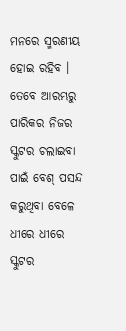ମନରେ ସ୍ମରଣୀୟ ହୋଇ ରହିବ । ତେବେ ଆରମ୍ଭରୁ ପାରିକର ନିଜର ସ୍କୁଟର ଚଲାଇବା ପାଇଁ ବେଶ୍‌ ପସନ୍ଦ କରୁଥିବା ବେଳେ ଧୀରେ ଧୀରେ ସ୍କୁଟର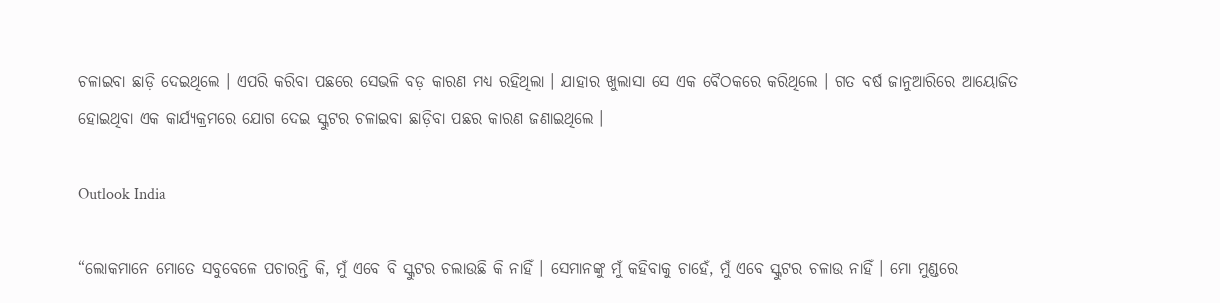ଚଳାଇବା ଛାଡ଼ି ଦେଇଥିଲେ । ଏପରି କରିବା ପଛରେ ସେଭଳି ବଡ଼ କାରଣ ମଧ୍ୟ ରହିଥିଲା । ଯାହାର ଖୁଲାସା ସେ ଏକ ବୈଠକରେ କରିଥିଲେ । ଗତ ବର୍ଷ ଜାନୁଆରିରେ ଆୟୋଜିତ ହୋଇଥିବା ଏକ କାର୍ଯ୍ୟକ୍ରମରେ ଯୋଗ ଦେଇ ସ୍କୁଟର ଚଳାଇବା ଛାଡ଼ିବା ପଛର କାରଣ ଜଣାଇଥିଲେ ।

Outlook India

“ଲୋକମାନେ ମୋତେ ସବୁବେଳେ ପଚାରନ୍ତି କି, ମୁଁ ଏବେ ବି ସ୍କୁଟର ଚଲାଉଛି କି ନାହିଁ । ସେମାନଙ୍କୁ ମୁଁ କହିବାକୁ ଚାହେଁ, ମୁଁ ଏବେ ସ୍କୁଟର ଚଳାଉ ନାହିଁ । ମୋ ମୁଣ୍ଡରେ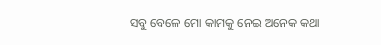ସବୁ ବେଳେ ମୋ କାମକୁ ନେଇ ଅନେକ କଥା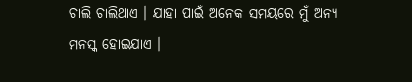ଚାଲି ଚାଲିଥାଏ । ଯାହା ପାଇଁ ଅନେକ ସମୟରେ ମୁଁ ଅନ୍ୟ ମନସ୍କ ହୋଇଯାଏ ।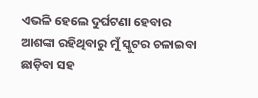ଏଭଳି ହେଲେ ଦୁର୍ଘଟଣା ହେବାର ଆଶଙ୍କା ରହିଥିବାରୁ ମୁଁ ସ୍କୁଟର ଚଳାଇବା ଛାଡ଼ିବା ସହ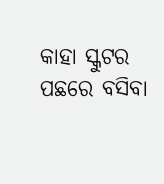କାହା ସ୍କୁଟର ପଛରେ ବସିବା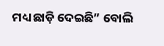ମଧ୍ୟ ଛାଡ଼ି ଦେଇଛି” ବୋଲି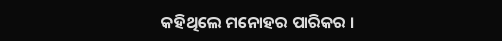କହିଥିଲେ ମନୋହର ପାରିକର ।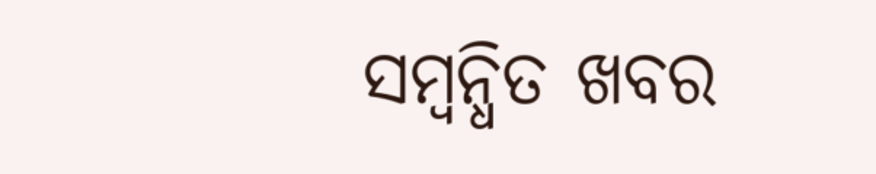ସମ୍ବନ୍ଧିତ ଖବର